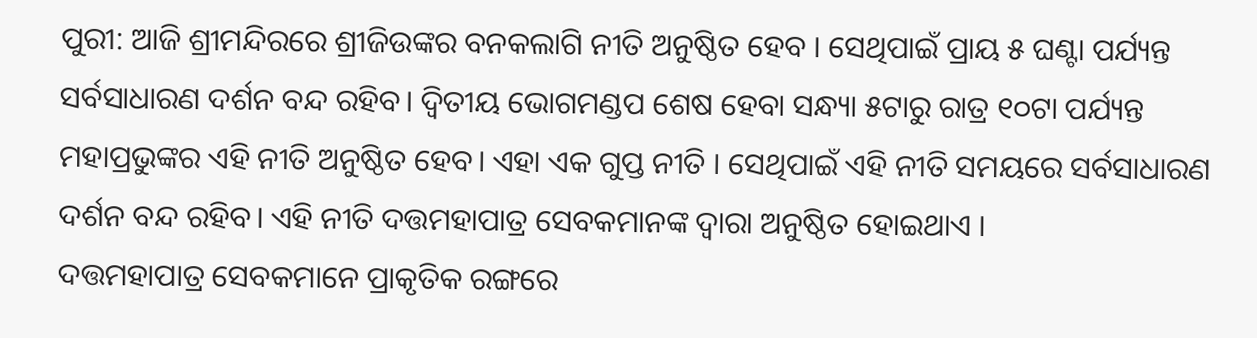ପୁରୀ: ଆଜି ଶ୍ରୀମନ୍ଦିରରେ ଶ୍ରୀଜିଉଙ୍କର ବନକଲାଗି ନୀତି ଅନୁଷ୍ଠିତ ହେବ । ସେଥିପାଇଁ ପ୍ରାୟ ୫ ଘଣ୍ଟା ପର୍ଯ୍ୟନ୍ତ ସର୍ବସାଧାରଣ ଦର୍ଶନ ବନ୍ଦ ରହିବ। ଦ୍ବିତୀୟ ଭୋଗମଣ୍ଡପ ଶେଷ ହେବା ସନ୍ଧ୍ୟା ୫ଟାରୁ ରାତ୍ର ୧୦ଟା ପର୍ଯ୍ୟନ୍ତ ମହାପ୍ରଭୁଙ୍କର ଏହି ନୀତି ଅନୁଷ୍ଠିତ ହେବ। ଏହା ଏକ ଗୁପ୍ତ ନୀତି । ସେଥିପାଇଁ ଏହି ନୀତି ସମୟରେ ସର୍ବସାଧାରଣ ଦର୍ଶନ ବନ୍ଦ ରହିବ। ଏହି ନୀତି ଦତ୍ତମହାପାତ୍ର ସେବକମାନଙ୍କ ଦ୍ୱାରା ଅନୁଷ୍ଠିତ ହୋଇଥାଏ ।
ଦତ୍ତମହାପାତ୍ର ସେବକମାନେ ପ୍ରାକୃତିକ ରଙ୍ଗରେ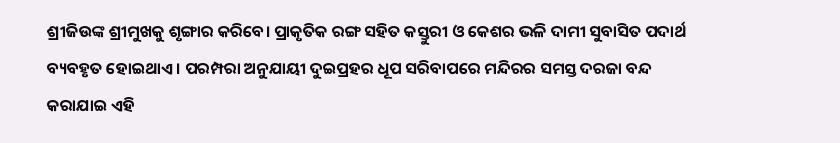ଶ୍ରୀଜିଉଙ୍କ ଶ୍ରୀମୁଖକୁ ଶୃଙ୍ଗାର କରିବେ। ପ୍ରାକୃତିକ ରଙ୍ଗ ସହିତ କସ୍ତୁରୀ ଓ କେଶର ଭଳି ଦାମୀ ସୁବାସିତ ପଦାର୍ଥ ବ୍ୟବହୃତ ହୋଇଥାଏ । ପରମ୍ପରା ଅନୁଯାୟୀ ଦୁଇପ୍ରହର ଧୂପ ସରିବାପରେ ମନ୍ଦିରର ସମସ୍ତ ଦରଜା ବନ୍ଦ କରାଯାଇ ଏହି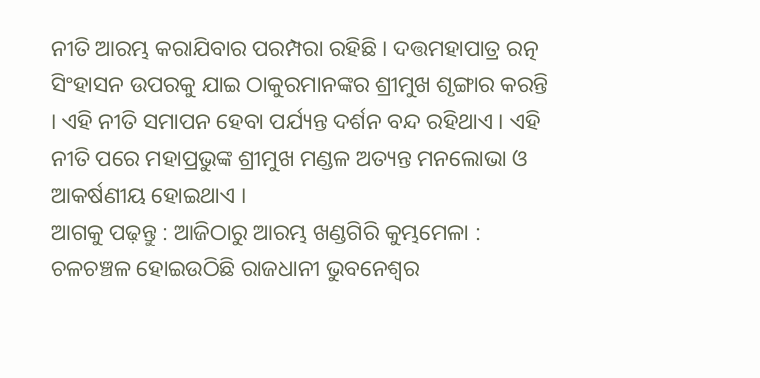ନୀତି ଆରମ୍ଭ କରାଯିବାର ପରମ୍ପରା ରହିଛି । ଦତ୍ତମହାପାତ୍ର ରତ୍ନ ସିଂହାସନ ଉପରକୁ ଯାଇ ଠାକୁରମାନଙ୍କର ଶ୍ରୀମୁଖ ଶୃଙ୍ଗାର କରନ୍ତି । ଏହି ନୀତି ସମାପନ ହେବା ପର୍ଯ୍ୟନ୍ତ ଦର୍ଶନ ବନ୍ଦ ରହିଥାଏ । ଏହି ନୀତି ପରେ ମହାପ୍ରଭୁଙ୍କ ଶ୍ରୀମୁଖ ମଣ୍ଡଳ ଅତ୍ୟନ୍ତ ମନଲୋଭା ଓ ଆକର୍ଷଣୀୟ ହୋଇଥାଏ ।
ଆଗକୁ ପଢ଼ନ୍ତୁ : ଆଜିଠାରୁ ଆରମ୍ଭ ଖଣ୍ଡଗିରି କୁମ୍ଭମେଳା : ଚଳଚଞ୍ଚଳ ହୋଇଉଠିଛି ରାଜଧାନୀ ଭୁବନେଶ୍ଵର